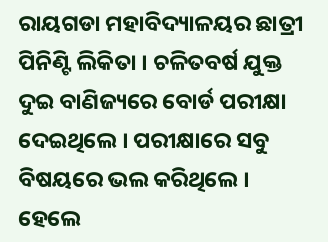ରାୟଗଡା ମହାବିଦ୍ୟାଳୟର ଛାତ୍ରୀ ପିନିଣ୍ଟି ଲିକିତା । ଚଳିତବର୍ଷ ଯୁକ୍ତ ଦୁଇ ବାଣିଜ୍ୟରେ ବୋର୍ଡ ପରୀକ୍ଷା ଦେଇଥିଲେ । ପରୀକ୍ଷାରେ ସବୁ ବିଷୟରେ ଭଲ କରିଥିଲେ । ହେଲେ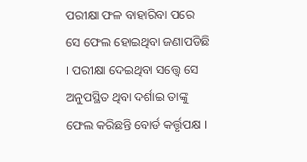ପରୀକ୍ଷା ଫଳ ବାହାରିବା ପରେ ସେ ଫେଲ ହୋଇଥିବା ଜଣାପଡିଛି । ପରୀକ୍ଷା ଦେଇଥିବା ସତ୍ତ୍ୱେ ସେ ଅନୁପସ୍ଥିତ ଥିବା ଦର୍ଶାଇ ତାଙ୍କୁ ଫେଲ କରିଛନ୍ତି ବୋର୍ଡ କର୍ତ୍ତୃପକ୍ଷ ।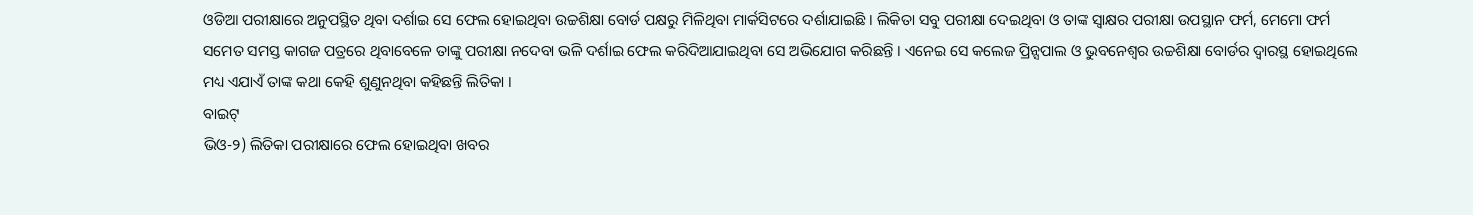ଓଡିଆ ପରୀକ୍ଷାରେ ଅନୁପସ୍ଥିତ ଥିବା ଦର୍ଶାଇ ସେ ଫେଲ ହୋଇଥିବା ଉଚ୍ଚଶିକ୍ଷା ବୋର୍ଡ ପକ୍ଷରୁ ମିଳିଥିବା ମାର୍କସିଟରେ ଦର୍ଶାଯାଇଛି । ଲିକିତା ସବୁ ପରୀକ୍ଷା ଦେଇଥିବା ଓ ତାଙ୍କ ସ୍ୱାକ୍ଷର ପରୀକ୍ଷା ଉପସ୍ଥାନ ଫର୍ମ, ମେମୋ ଫର୍ମ ସମେତ ସମସ୍ତ କାଗଜ ପତ୍ରରେ ଥିବାବେଳେ ତାଙ୍କୁ ପରୀକ୍ଷା ନଦେବା ଭଳି ଦର୍ଶାଇ ଫେଲ କରିଦିଆଯାଇଥିବା ସେ ଅଭିଯୋଗ କରିଛନ୍ତି । ଏନେଇ ସେ କଲେଜ ପ୍ରିନ୍ସପାଲ ଓ ଭୁବନେଶ୍ୱର ଉଚ୍ଚଶିକ୍ଷା ବୋର୍ଡର ଦ୍ୱାରସ୍ଥ ହୋଇଥିଲେ ମଧ୍ୟ ଏଯାଏଁ ତାଙ୍କ କଥା କେହି ଶୁଣୁନଥିବା କହିଛନ୍ତି ଲିତିକା ।
ବାଇଟ୍
ଭିଓ-୨) ଲିତିକା ପରୀକ୍ଷାରେ ଫେଲ ହୋଇଥିବା ଖବର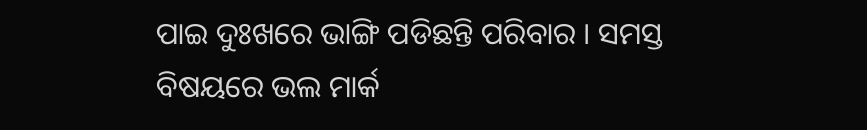ପାଇ ଦୁଃଖରେ ଭାଙ୍ଗି ପଡିଛନ୍ତି ପରିବାର । ସମସ୍ତ ବିଷୟରେ ଭଲ ମାର୍କ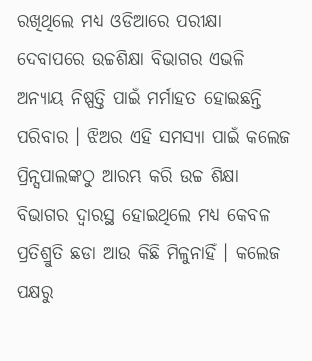ରଖିଥିଲେ ମଧ୍ୟ ଓଡିଆରେ ପରୀକ୍ଷା ଦେବାପରେ ଉଚ୍ଚଶିକ୍ଷା ବିଭାଗର ଏଭଳି ଅନ୍ୟାୟ ନିଷ୍ପତ୍ତି ପାଇଁ ମର୍ମାହତ ହୋଇଛନ୍ତି ପରିବାର । ଝିଅର ଏହି ସମସ୍ୟା ପାଇଁ କଲେଜ ପ୍ରିନ୍ସପାଲଙ୍କଠୁ ଆରମ୍ଭ କରି ଉଚ୍ଚ ଶିକ୍ଷା ବିଭାଗର ଦ୍ୱାରସ୍ଥ ହୋଇଥିଲେ ମଧ୍ୟ କେବଳ ପ୍ରତିଶ୍ରୁତି ଛଡା ଆଉ କିଛି ମିଳୁନାହିଁ । କଲେଜ ପକ୍ଷରୁ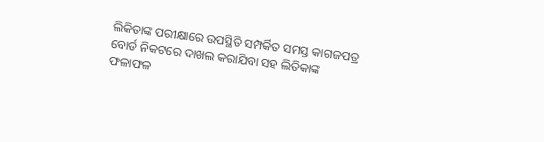ଲିକିତାଙ୍କ ପରୀକ୍ଷାରେ ଉପସ୍ଥିତି ସମ୍ପର୍କିତ ସମସ୍ତ କାଗଜପତ୍ର ବୋର୍ଡ ନିକଟରେ ଦାଖଲ କରାଯିବା ସହ ଲିତିକାଙ୍କ ଫଳାଫଳ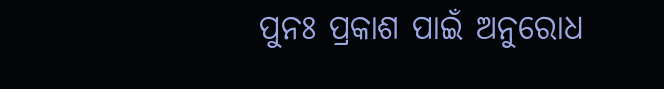ପୁନଃ ପ୍ରକାଶ ପାଇଁ ଅନୁରୋଧ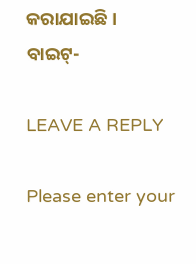କରାଯାଇଛି ।
ବାଇଟ୍-

LEAVE A REPLY

Please enter your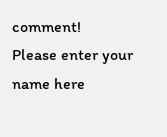comment!
Please enter your name here